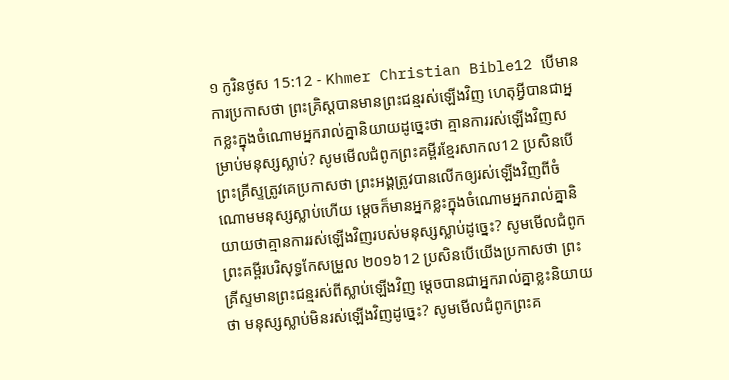១ កូរិនថូស 15:12 - Khmer Christian Bible12 បើមានការប្រកាសថា ព្រះគ្រិស្ដបានមានព្រះជន្មរស់ឡើងវិញ ហេតុអ្វីបានជាអ្នកខ្លះក្នុងចំណោមអ្នករាល់គ្នានិយាយដូច្នេះថា គ្មានការរស់ឡើងវិញសម្រាប់មនុស្សស្លាប់? សូមមើលជំពូកព្រះគម្ពីរខ្មែរសាកល12 ប្រសិនបើព្រះគ្រីស្ទត្រូវគេប្រកាសថា ព្រះអង្គត្រូវបានលើកឲ្យរស់ឡើងវិញពីចំណោមមនុស្សស្លាប់ហើយ ម្ដេចក៏មានអ្នកខ្លះក្នុងចំណោមអ្នករាល់គ្នានិយាយថាគ្មានការរស់ឡើងវិញរបស់មនុស្សស្លាប់ដូច្នេះ? សូមមើលជំពូកព្រះគម្ពីរបរិសុទ្ធកែសម្រួល ២០១៦12 ប្រសិនបើយើងប្រកាសថា ព្រះគ្រីស្ទមានព្រះជន្មរស់ពីស្លាប់ឡើងវិញ ម្តេចបានជាអ្នករាល់គ្នាខ្លះនិយាយថា មនុស្សស្លាប់មិនរស់ឡើងវិញដូច្នេះ? សូមមើលជំពូកព្រះគ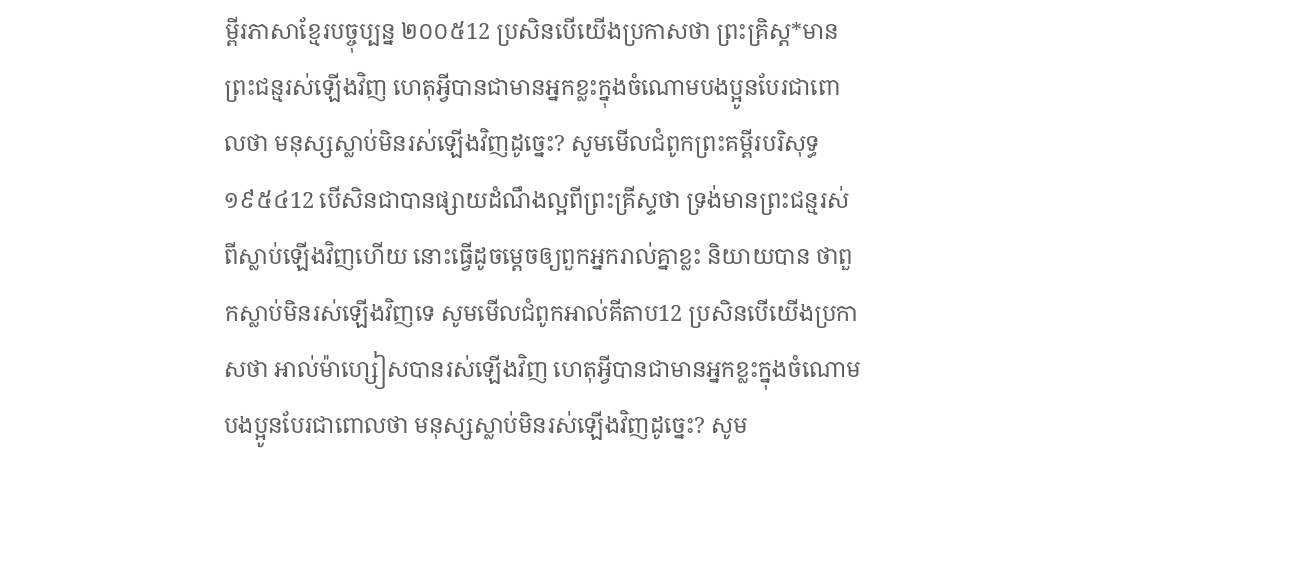ម្ពីរភាសាខ្មែរបច្ចុប្បន្ន ២០០៥12 ប្រសិនបើយើងប្រកាសថា ព្រះគ្រិស្ត*មានព្រះជន្មរស់ឡើងវិញ ហេតុអ្វីបានជាមានអ្នកខ្លះក្នុងចំណោមបងប្អូនបែរជាពោលថា មនុស្សស្លាប់មិនរស់ឡើងវិញដូច្នេះ? សូមមើលជំពូកព្រះគម្ពីរបរិសុទ្ធ ១៩៥៤12 បើសិនជាបានផ្សាយដំណឹងល្អពីព្រះគ្រីស្ទថា ទ្រង់មានព្រះជន្មរស់ពីស្លាប់ឡើងវិញហើយ នោះធ្វើដូចម្តេចឲ្យពួកអ្នករាល់គ្នាខ្លះ និយាយបាន ថាពួកស្លាប់មិនរស់ឡើងវិញទេ សូមមើលជំពូកអាល់គីតាប12 ប្រសិនបើយើងប្រកាសថា អាល់ម៉ាហ្សៀសបានរស់ឡើងវិញ ហេតុអ្វីបានជាមានអ្នកខ្លះក្នុងចំណោមបងប្អូនបែរជាពោលថា មនុស្សស្លាប់មិនរស់ឡើងវិញដូច្នេះ? សូម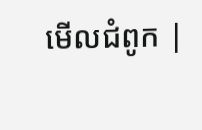មើលជំពូក |